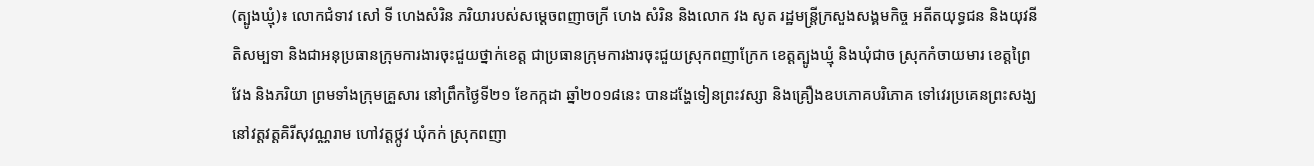(ត្បូងឃ្មុំ)៖ លោកជំទាវ សៅ ទី ហេងសំរិន ភរិយារបស់សម្តេចពញាចក្រី ហេង សំរិន និងលោក វង សូត រដ្ឋមន្រ្តីក្រសួងសង្គមកិច្ច អតីតយុទ្ធជន និងយុវនីតិសម្បទា និងជាអនុប្រធានក្រុមការងារចុះជួយថ្នាក់ខេត្ត ជាប្រធានក្រុមការងារចុះជួយស្រុកពញាក្រែក ខេត្តត្បូងឃ្មុំ និងឃុំជាច ស្រុកកំចាយមារ ខេត្តព្រៃវែង និងភរិយា ព្រមទាំងក្រុមគ្រួសារ នៅព្រឹកថ្ងៃទី២១ ខែកក្កដា ឆ្នាំ២០១៨នេះ បានដង្ហែទៀនព្រះវស្សា និងគ្រឿងឧបភោគបរិភោគ ទៅវេរប្រគេនព្រះសង្ឃ នៅវត្តវត្តគិរីសុវណ្ណរាម ហៅវត្តថ្កូវ ឃុំកក់ ស្រុកពញា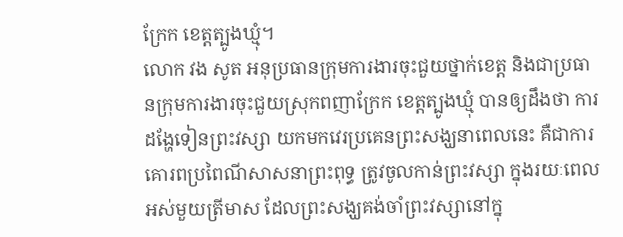ក្រែក ខេត្តត្បូងឃ្មុំ។
លោក វង សូត អនុប្រធានក្រុមការងារចុះជួយថ្នាក់ខេត្ត និងជាប្រធានក្រុមការងារចុះជួយស្រុកពញាក្រែក ខេត្តត្បូងឃ្មុំ បានឲ្យដឹងថា ការដង្ហែទៀនព្រះវស្សា យកមកវេរប្រគេនព្រះសង្ឃនាពេលនេះ គឺជាការគោរពប្រពៃណីសាសនាព្រះពុទ្ធ ត្រូវចូលកាន់ព្រះវស្សា ក្នុងរយៈពេលអស់មួយត្រីមាស ដែលព្រះសង្ឃគង់ចាំព្រះវស្សានៅក្នុ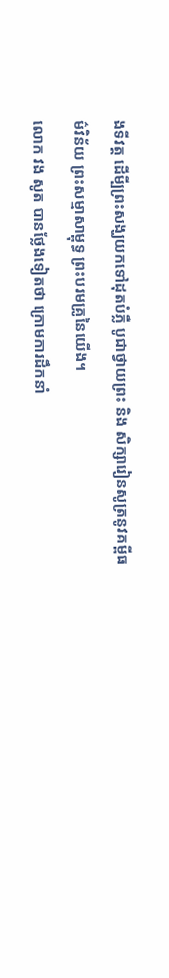ងទីវត្ត ដើមី្បព្រះសង្ឃយកទៅដុតបំភ្លឺ បូជាថ្វាយព្រះ និង សិក្សារៀនសូត្រនូវគម្ពីធម៌វិន័យ ព្រះសម្មាសាម្ពុទ្ធ ព្រះបរមគ្រូនៃយើង។
លោក វង សូត បានថ្លែងទៀតថា ក្រោមការដឹកនាំ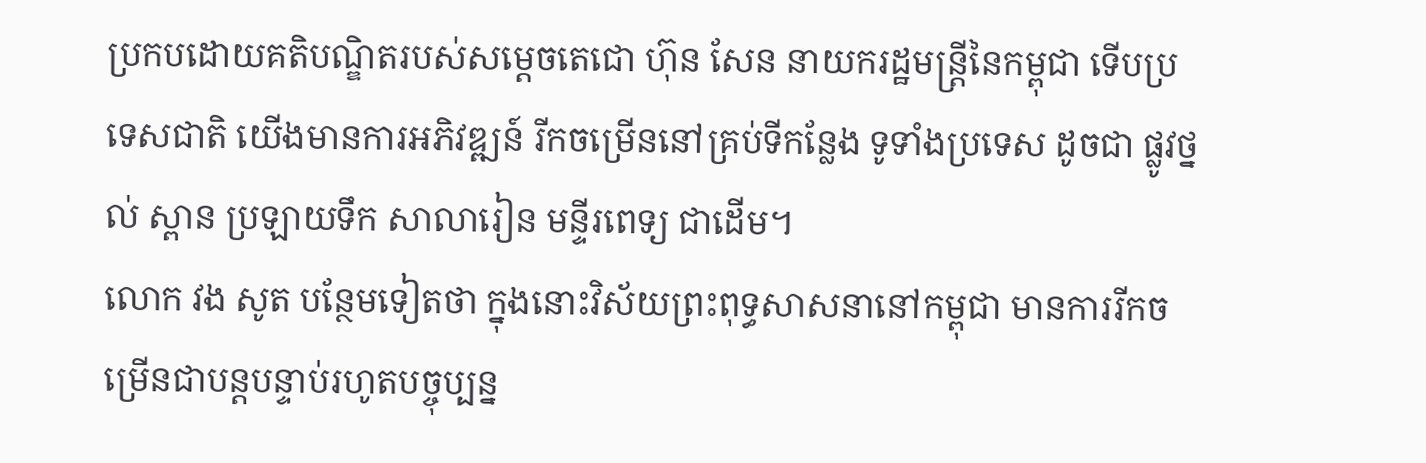ប្រកបដោយគតិបណ្ឌិតរបស់សម្តេចតេជោ ហ៊ុន សែន នាយករដ្ឋមន្ត្រីនៃកម្ពុជា ទើបប្រទេសជាតិ យើងមានការអភិវឌ្ឍន៍ រីកចម្រើននៅគ្រប់ទីកន្លែង ទូទាំងប្រទេស ដូចជា ផ្លូវថ្នល់ ស្ពាន ប្រឡាយទឹក សាលារៀន មន្ទីរពេទ្យ ជាដើម។
លោក វង សូត បន្ថែមទៀតថា ក្នុងនោះវិស័យព្រះពុទ្ធសាសនានៅកម្ពុជា មានការរីកចម្រើនជាបន្តបន្ទាប់រហូតបច្ចុប្បន្ន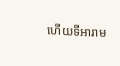ហើយទីអារាម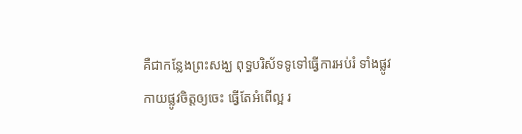គឺជាកន្លែងព្រះសង្ឃ ពុទ្ធបរិស័ទទូទៅធ្វើការអប់រំ ទាំងផ្លូវកាយផ្លូវចិត្តឲ្យចេះ ធ្វើតែអំពើល្អ រ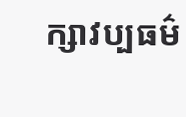ក្សាវប្បធម៌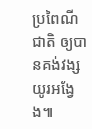ប្រពៃណីជាតិ ឲ្យបានគង់វង្សយូរអង្វែង៕